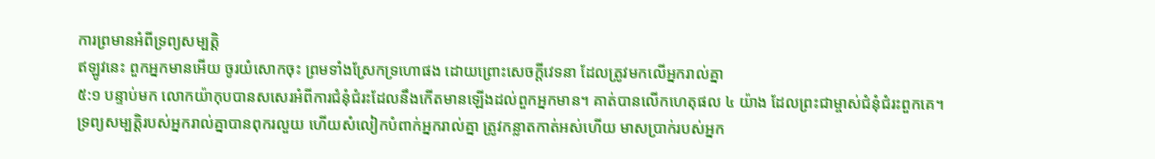ការព្រមានអំពីទ្រព្យសម្បត្តិ
ឥឡូវនេះ ពួកអ្នកមានអើយ ចូរយំសោកចុះ ព្រមទាំងស្រែកទ្រហោផង ដោយព្រោះសេចក្ដីវេទនា ដែលត្រូវមកលើអ្នករាល់គ្នា
៥:១ បន្ទាប់មក លោកយ៉ាកុបបានសសេរអំពីការជំនុំជំរះដែលនឹងកើតមានឡើងដល់ពួកអ្នកមាន។ គាត់បានលើកហេតុផល ៤ យ៉ាង ដែលព្រះជាម្ចាស់ជំនុំជំរះពួកគេ។
ទ្រព្យសម្បត្តិរបស់អ្នករាល់គ្នាបានពុករលួយ ហើយសំលៀកបំពាក់អ្នករាល់គ្នា ត្រូវកន្លាតកាត់អស់ហើយ មាសប្រាក់របស់អ្នក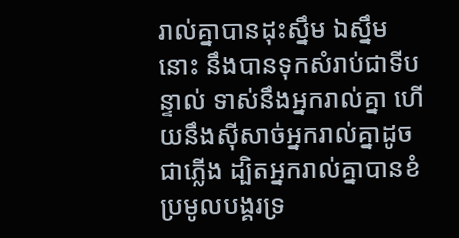រាល់គ្នាបានដុះស្នឹម ឯស្នឹមនោះ នឹងបានទុកសំរាប់ជាទីបន្ទាល់ ទាស់នឹងអ្នករាល់គ្នា ហើយនឹងស៊ីសាច់អ្នករាល់គ្នាដូចជាភ្លើង ដ្បិតអ្នករាល់គ្នាបានខំប្រមូលបង្គរទ្រ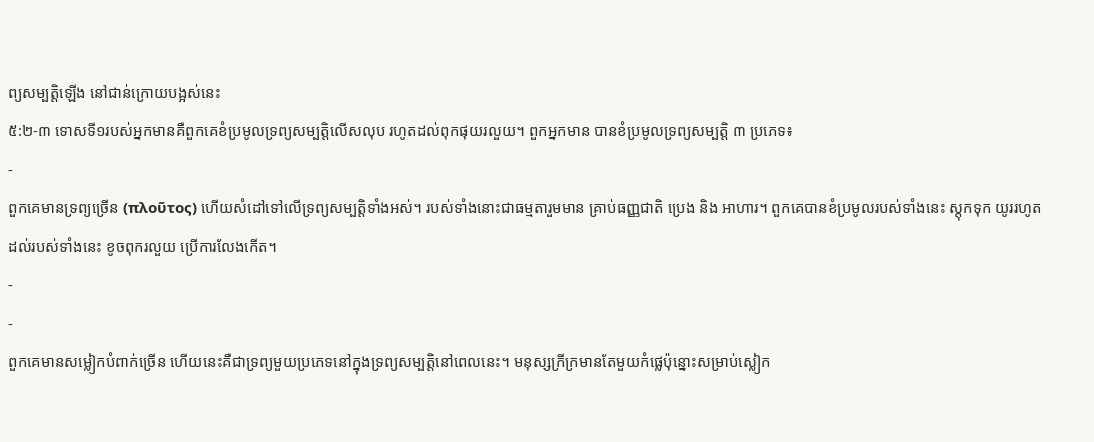ព្យសម្បត្តិឡើង នៅជាន់ក្រោយបង្អស់នេះ
៥:២-៣ ទោសទី១របស់អ្នកមានគឺពួកគេខំប្រមូលទ្រព្យសម្បត្តិលើសលុប រហូតដល់ពុកផុយរលួយ។ ពួកអ្នកមាន បានខំប្រមូលទ្រព្យសម្បត្តិ ៣ ប្រភេទ៖
-
ពួកគេមានទ្រព្យច្រើន (πλοῦτος) ហើយសំដៅទៅលើទ្រព្យសម្បត្តិទាំងអស់។ របស់ទាំងនោះជាធម្មតារួមមាន គ្រាប់ធញ្ញជាតិ ប្រេង និង អាហារ។ ពួកគេបានខំប្រមូលរបស់ទាំងនេះ ស្តុកទុក យូររហូតដល់របស់ទាំងនេះ ខូចពុករលួយ ប្រើការលែងកើត។
-
-
ពួកគេមានសម្លៀកបំពាក់ច្រើន ហើយនេះគឺជាទ្រព្យមួយប្រភេទនៅក្នុងទ្រព្យសម្បត្តិនៅពេលនេះ។ មនុស្សក្រីក្រមានតែមួយកំផ្លេប៉ុន្នោះសម្រាប់ស្លៀក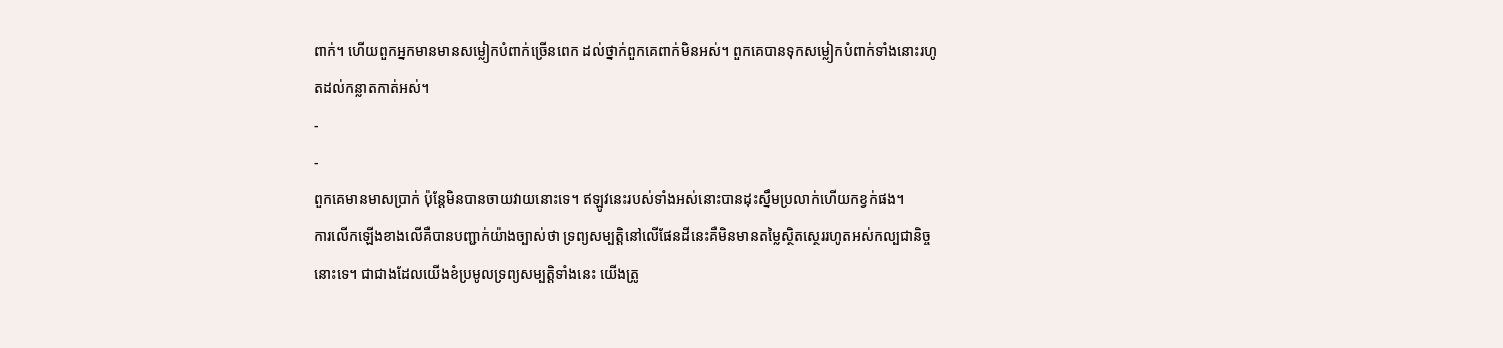ពាក់។ ហើយពួកអ្នកមានមានសម្លៀកបំពាក់ច្រើនពេក ដល់ថ្នាក់ពួកគេពាក់មិនអស់។ ពួកគេបានទុកសម្លៀកបំពាក់ទាំងនោះរហូតដល់កន្លាតកាត់អស់។
-
-
ពួកគេមានមាសប្រាក់ ប៉ុន្តែមិនបានចាយវាយនោះទេ។ ឥឡូវនេះរបស់ទាំងអស់នោះបានដុះស្នឹមប្រលាក់ហើយកខ្វក់ផង។
ការលើកឡើងខាងលើគឺបានបញ្ជាក់យ៉ាងច្បាស់ថា ទ្រព្យសម្បត្តិនៅលើផែនដីនេះគឺមិនមានតម្លៃស្ថិតស្ថេររហូតអស់កល្បជានិច្ចនោះទេ។ ជាជាងដែលយើងខំប្រមូលទ្រព្យសម្បត្តិទាំងនេះ យើងត្រូ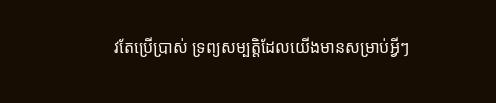វតែប្រើប្រាស់ ទ្រព្យសម្បត្តិដែលយើងមានសម្រាប់អ្វីៗ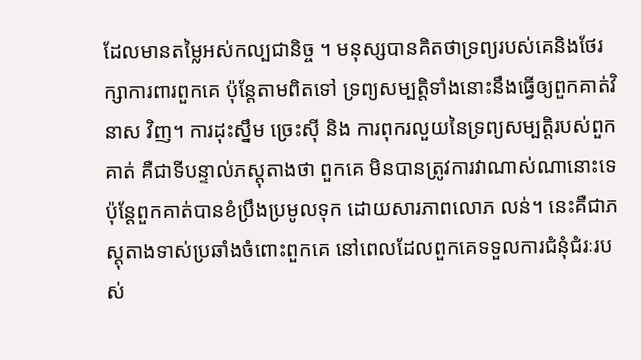ដែលមានតម្លៃអស់កល្បជានិច្ច ។ មនុស្សបានគិតថាទ្រព្យរបស់គេនិងថែរក្សាការពារពួកគេ ប៉ុន្តែតាមពិតទៅ ទ្រព្យសម្បត្តិទាំងនោះនឹងធ្វើឲ្យពួកគាត់វិនាស វិញ។ ការដុះស្នឹម ច្រេះស៊ី និង ការពុករលួយនៃទ្រព្យសម្បត្តិរបស់ពួកគាត់ គឺជាទីបន្ទាល់ភស្តុតាងថា ពួកគេ មិនបានត្រូវការវាណាស់ណានោះទេ ប៉ុន្តែពួកគាត់បានខំប្រឹងប្រមូលទុក ដោយសារភាពលោភ លន់។ នេះគឺជាភស្តុតាងទាស់ប្រឆាំងចំពោះពួកគេ នៅពេលដែលពួកគេទទួលការជំនុំជំរៈរបស់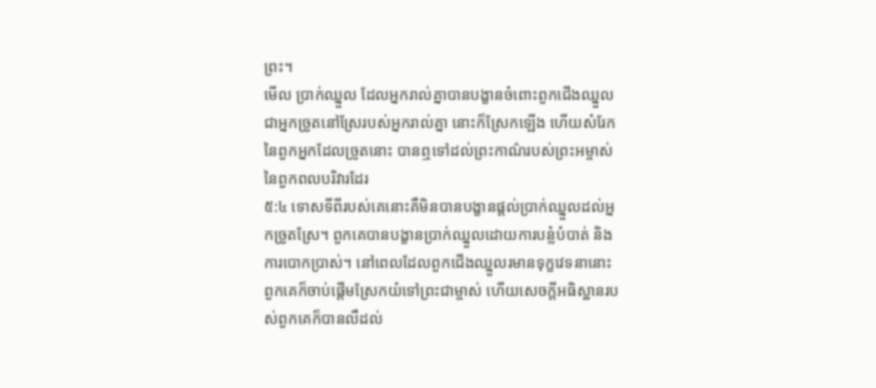ព្រះ។
មើល ប្រាក់ឈ្នួល ដែលអ្នករាល់គ្នាបានបង្ខានចំពោះពួកជើងឈ្នួល ជាអ្នកច្រូតនៅស្រែរបស់អ្នករាល់គ្នា នោះក៏ស្រែកឡើង ហើយសំរែកនៃពួកអ្នកដែលច្រូតនោះ បានឮទៅដល់ព្រះកាណ៌របស់ព្រះអម្ចាស់នៃពួកពលបរិវារដែរ
៥:៤ ទោសទីពីរបស់គេនោះគឺមិនបានបង្ខានផ្តល់ប្រាក់ឈ្នួលដល់អ្នកច្រូតស្រែ។ ពួកគេបានបង្ខានប្រាក់ឈ្នួលដោយការបន្លំបំបាត់ និង ការបោកប្រាស់។ នៅពេលដែលពួកជើងឈ្នួលរមានទុក្ខវេទនានោះពួកគេក៏ចាប់ផ្តើមស្រែកយំទៅព្រះជាម្ចាស់ ហើយសេចក្តីអធិស្ឋានរបស់ពួកគេក៏បានលឺដល់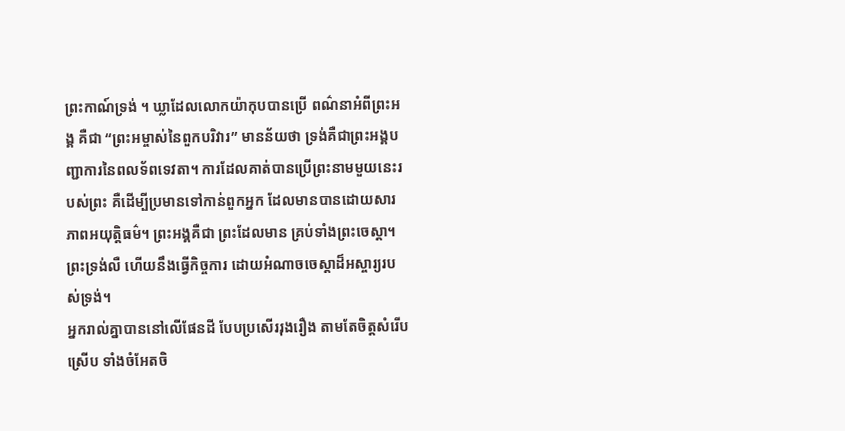ព្រះកាណ៍ទ្រង់ ។ ឃ្លាដែលលោកយ៉ាកុបបានប្រើ ពណ៌នាអំពីព្រះអង្គ គឺជា “ព្រះអម្ចាស់នៃពួកបរិវារ” មានន័យថា ទ្រង់គឺជាព្រះអង្គបញ្ជាការនៃពលទ័ពទេវតា។ ការដែលគាត់បានប្រើព្រះនាមមួយនេះរបស់ព្រះ គឺដើម្បីប្រមានទៅកាន់ពួកអ្នក ដែលមានបានដោយសារភាពអយុត្តិធម៌។ ព្រះអង្គគឺជា ព្រះដែលមាន គ្រប់ទាំងព្រះចេស្តា។ ព្រះទ្រង់លឺ ហើយនឹងធ្វើកិច្ចការ ដោយអំណាចចេស្តាដ៏អស្ចារ្យរបស់ទ្រង់។
អ្នករាល់គ្នាបាននៅលើផែនដី បែបប្រសើររុងរឿង តាមតែចិត្តសំរើបស្រើប ទាំងចំអែតចិ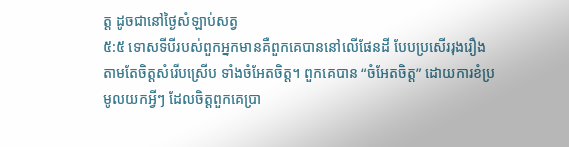ត្ត ដូចជានៅថ្ងៃសំឡាប់សត្វ
៥:៥ ទោសទីបីរបស់ពួកអ្នកមានគឺពួកគេបាននៅលើផែនដី បែបប្រសើររុងរឿង តាមតែចិត្តសំរើបស្រើប ទាំងចំអែតចិត្ត។ ពួកគេបាន “ចំអែតចិត្ត” ដោយការខំប្រមូលយកអ្វីៗ ដែលចិត្តពួកគេប្រា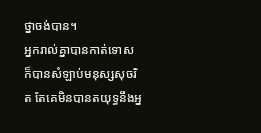ថ្នាចង់បាន។
អ្នករាល់គ្នាបានកាត់ទោស ក៏បានសំឡាប់មនុស្សសុចរិត តែគេមិនបានតយុទ្ធនឹងអ្ន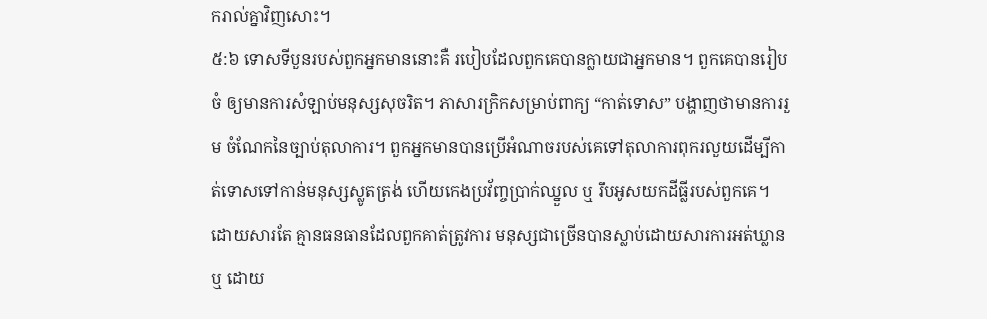ករាល់គ្នាវិញសោះ។
៥:៦ ទោសទីបួនរបស់ពួកអ្នកមាននោះគឺ របៀបដែលពួកគេបានក្លាយជាអ្នកមាន។ ពួកគេបានរៀបចំ ឲ្យមានការសំឡាប់មនុស្សសុចរិត។ ភាសារក្រិកសម្រាប់ពាក្យ “កាត់ទោស” បង្ហាញថាមានការរួម ចំណែកនៃច្បាប់តុលាការ។ ពួកអ្នកមានបានប្រើអំណាចរបស់គេទៅតុលាការពុករលួយដើម្បីកាត់ទោសទៅកាន់មនុស្សស្លូតត្រង់ ហើយកេងប្រវ័ញ្ចប្រាក់ឈ្នួល ឬ រឹបអូសយកដីធ្លីរបស់ពួកគេ។ ដោយសារតែ គ្មានធនធានដែលពួកគាត់ត្រូវការ មនុស្សជាច្រើនបានស្លាប់ដោយសារការអត់ឃ្លាន ឬ ដោយ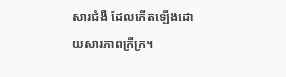សារជំងឺ ដែលកើតឡើងដោយសារភាពក្រីក្រ។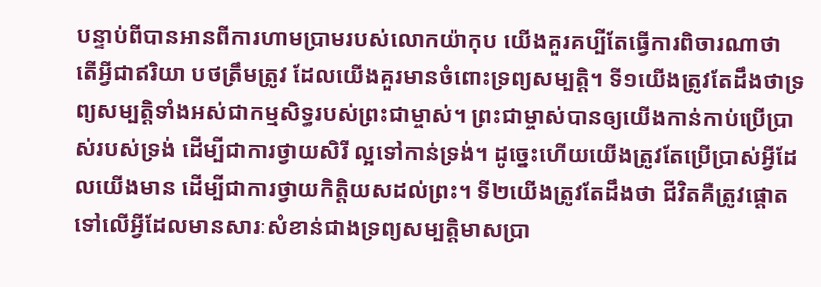បន្ទាប់ពីបានអានពីការហាមប្រាមរបស់លោកយ៉ាកុប យើងគួរគប្បីតែធ្វើការពិចារណាថា តើអ្វីជាឥរិយា បថត្រឹមត្រូវ ដែលយើងគួរមានចំពោះទ្រព្យសម្បត្តិ។ ទី១យើងត្រូវតែដឹងថាទ្រព្យសម្បត្តិទាំងអស់ជាកម្មសិទ្ធរបស់ព្រះជាម្ចាស់។ ព្រះជាម្ចាស់បានឲ្យយើងកាន់កាប់ប្រើប្រាស់របស់ទ្រង់ ដើម្បីជាការថ្វាយសិរី ល្អទៅកាន់ទ្រង់។ ដូច្នេះហើយយើងត្រូវតែប្រើប្រាស់អ្វីដែលយើងមាន ដើម្បីជាការថ្វាយកិត្តិយសដល់ព្រះ។ ទី២យើងត្រូវតែដឹងថា ជីវិតគឺត្រូវផ្តោតទៅលើអ្វីដែលមានសារៈសំខាន់ជាងទ្រព្យសម្បត្តិមាសប្រា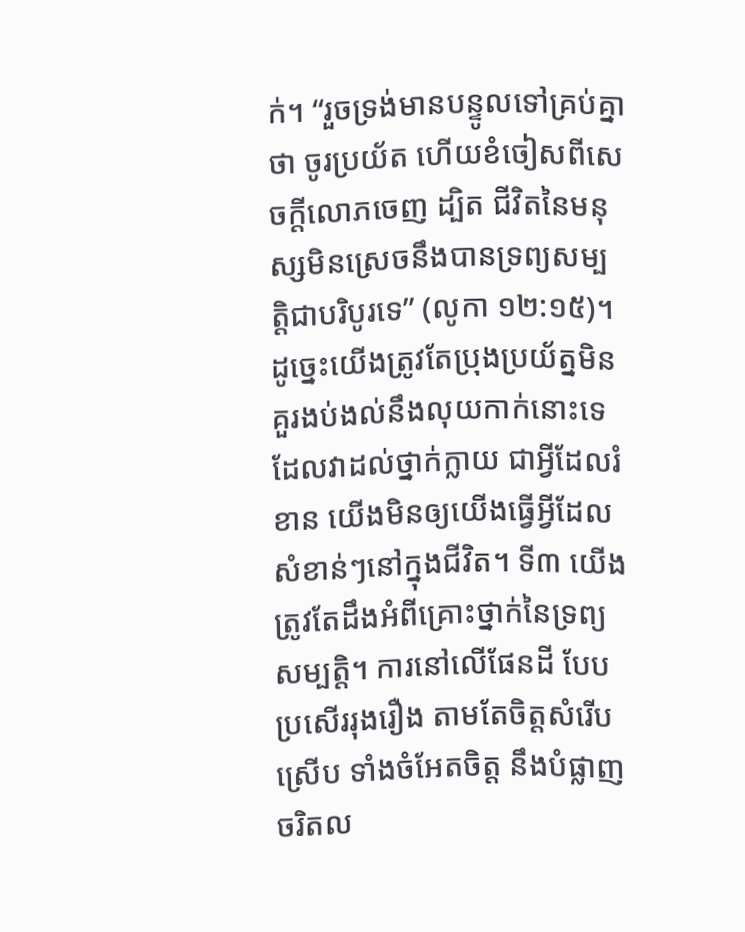ក់។ “រួចទ្រង់មានបន្ទូលទៅគ្រប់គ្នាថា ចូរប្រយ័ត ហើយខំចៀសពីសេចក្ដីលោភចេញ ដ្បិត ជីវិតនៃមនុស្សមិនស្រេចនឹងបានទ្រព្យសម្បត្តិជាបរិបូរទេ” (លូកា ១២:១៥)។ ដូច្នេះយើងត្រូវតែប្រុងប្រយ័ត្នមិនគួរងប់ងល់នឹងលុយកាក់នោះទេ ដែលវាដល់ថ្នាក់ក្លាយ ជាអ្វីដែលរំខាន យើងមិនឲ្យយើងធ្វើអ្វីដែលសំខាន់ៗនៅក្នុងជីវិត។ ទី៣ យើងត្រូវតែដឹងអំពីគ្រោះថ្នាក់នៃទ្រព្យសម្បត្តិ។ ការនៅលើផែនដី បែបប្រសើររុងរឿង តាមតែចិត្តសំរើបស្រើប ទាំងចំអែតចិត្ត នឹងបំផ្លាញចរិតល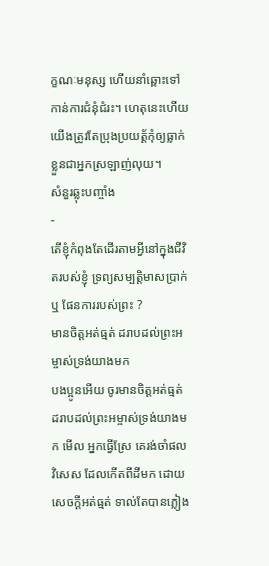ក្ខណៈមនុស្ស ហើយនាំឆ្ពោះទៅកាន់ការជំនុំជំរះ។ ហេតុនេះហើយយើងត្រូវតែប្រុងប្រយត្ត័កុំឲ្យធ្លាក់ខ្លួនជាអ្នកស្រឡាញ់លុយ។
សំនួរឆ្លុះបញ្ចាំង
-
តើខ្ញុំកំពុងតែដើរតាមអ្វីនៅក្នុងជីវិតរបស់ខ្ញុំ ទ្រព្យសម្បត្តិមាសប្រាក់ ឬ ផែនការរបស់ព្រះ ?
មានចិត្តអត់ធ្មត់ ដរាបដល់ព្រះអម្ចាស់ទ្រង់យាងមក
បងប្អូនអើយ ចូរមានចិត្តអត់ធ្មត់ ដរាបដល់ព្រះអម្ចាស់ទ្រង់យាងមក មើល អ្នកធ្វើស្រែ គេរង់ចាំផលវិសេស ដែលកើតពីដីមក ដោយសេចក្ដីអត់ធ្មត់ ទាល់តែបានភ្លៀង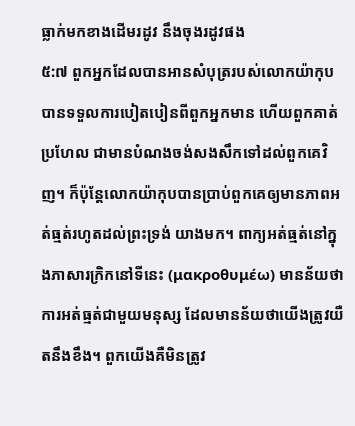ធ្លាក់មកខាងដើមរដូវ នឹងចុងរដូវផង
៥:៧ ពួកអ្នកដែលបានអានសំបុត្ររបស់លោកយ៉ាកុបបានទទួលការបៀតបៀនពីពួកអ្នកមាន ហើយពួកគាត់ប្រហែល ជាមានបំណងចង់សងសឹកទៅដល់ពួកគេវិញ។ ក៏ប៉ុន្តែលោកយ៉ាកុបបានប្រាប់ពួកគេឲ្យមានភាពអត់ធ្មត់រហូតដល់ព្រះទ្រង់ យាងមក។ ពាក្យអត់ធ្មត់នៅក្នុងភាសារក្រិកនៅទីនេះ (μακροθυμέω) មានន័យថាការអត់ធ្មត់ជាមួយមនុស្ស ដែលមានន័យថាយើងត្រូវយឺតនឹងខឹង។ ពួកយើងគឺមិនត្រូវ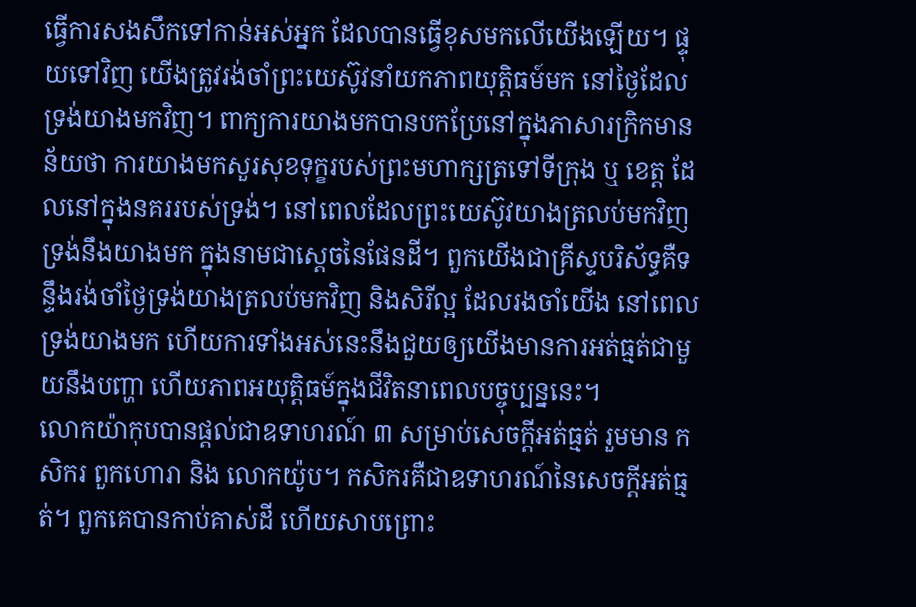ធ្វើការសងសឹកទៅកាន់អស់អ្នក ដែលបានធ្វើខុសមកលើយើងឡើយ។ ផ្ទុយទៅវិញ យើងត្រូវរង់ចាំព្រះយេស៊ូវនាំយកភាពយុត្តិធម៍មក នៅថ្ងៃដែលទ្រង់យាងមកវិញ។ ពាក្យការយាងមកបានបកប្រែនៅក្នុងភាសារក្រិកមានន័យថា ការយាងមកសួរសុខទុក្ខរបស់ព្រះមហាក្សត្រទៅទីក្រុង ឬ ខេត្ត ដែលនៅក្នុងនគររបស់ទ្រង់។ នៅពេលដែលព្រះយេស៊ូវយាងត្រលប់មកវិញ ទ្រង់នឹងយាងមក ក្នុងនាមជាស្តេចនៃផែនដី។ ពួកយើងជាគ្រីស្ទបរិស័ទ្ធគឺទន្ទឹងរង់ចាំថ្ងៃទ្រង់យាងត្រលប់មកវិញ និងសិរីល្អ ដែលរងចាំយើង នៅពេលទ្រង់យាងមក ហើយការទាំងអស់នេះនឹងជួយឲ្យយើងមានការអត់ធ្មត់ជាមួយនឹងបញ្ហា ហើយភាពអយុត្តិធម៍ក្នុងជីវិតនាពេលបច្ចុប្បន្ននេះ។
លោកយ៉ាកុបបានផ្តល់ជាឧទាហរណ៍ ៣ សម្រាប់សេចក្តីអត់ធ្មត់ រួមមាន កសិករ ពួកហោរា និង លោកយ៉ូប។ កសិករគឺជាឧទាហរណ៍នៃសេចក្តីអត់ធ្មត់។ ពួកគេបានកាប់គាស់ដី ហើយសាបព្រោះ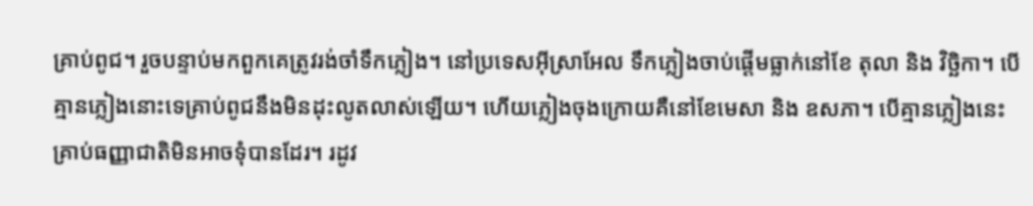គ្រាប់ពូជ។ រួចបន្ទាប់មកពួកគេត្រូវរង់ចាំទឹកភ្លៀង។ នៅប្រទេសអ៊ីស្រាអែល ទឹកភ្លៀងចាប់ផ្តើមធ្លាក់នៅខែ តុលា និង វិច្ឆិកា។ បើគ្មានភ្លៀងនោះទេគ្រាប់ពូជនឹងមិនដុះលូតលាស់ឡើយ។ ហើយភ្លៀងចុងក្រោយគឺនៅខែមេសា និង ឧសភា។ បើគ្មានភ្លៀងនេះ គ្រាប់ធញ្ញាជាតិមិនអាចទុំបានដែរ។ រដូវ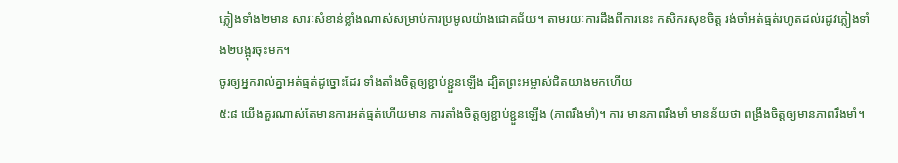ភ្លៀងទាំង២មាន សារៈសំខាន់ខ្លាំងណាស់សម្រាប់ការប្រមូលយ៉ាងជោគជ័យ។ តាមរយៈការដឹងពីការនេះ កសិករសុខចិត្ត រង់ចាំអត់ធ្មត់រហូតដល់រដូវភ្លៀងទាំង២បង្អុរចុះមក។
ចូរឲ្យអ្នករាល់គ្នាអត់ធ្មត់ដូច្នោះដែរ ទាំងតាំងចិត្តឲ្យខ្ជាប់ខ្ជួនឡើង ដ្បិតព្រះអម្ចាស់ជិតយាងមកហើយ
៥:៨ យើងគួរណាស់តែមានការអត់ធ្មត់ហើយមាន ការតាំងចិត្តឲ្យខ្ជាប់ខ្ជួនឡើង (ភាពរឹងមាំ)។ ការ មានភាពរឹងមាំ មានន័យថា ពង្រឹងចិត្តឲ្យមានភាពរឹងមាំ។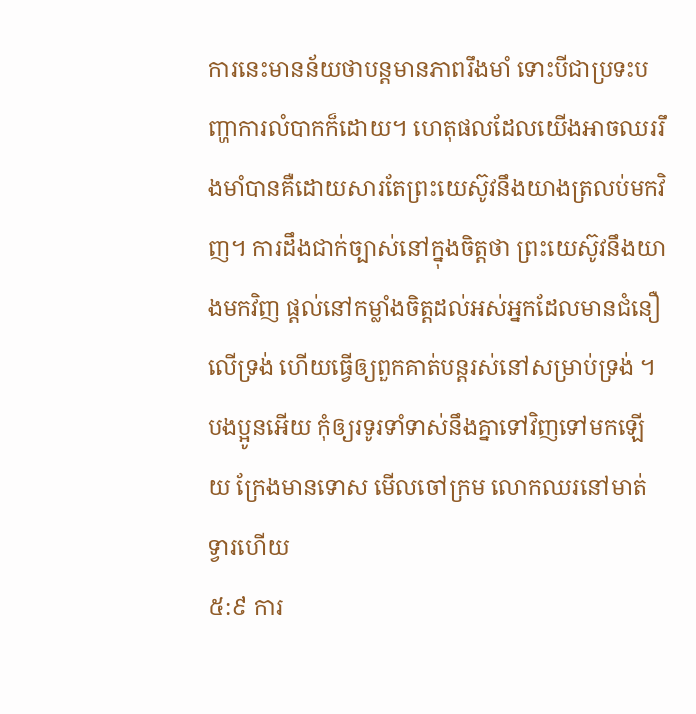ការនេះមានន័យថាបន្តមានភាពរឹងមាំ ទោះបីជាប្រទះបញ្ហាការលំបាកក៏ដោយ។ ហេតុផលដែលយើងអាចឈររឹងមាំបានគឺដោយសារតែព្រះយេស៊ូវនឹងយាងត្រលប់មកវិញ។ ការដឹងជាក់ច្បាស់នៅក្នុងចិត្តថា ព្រះយេស៊ូវនឹងយាងមកវិញ ផ្តល់នៅកម្លាំងចិត្តដល់អស់អ្នកដែលមានជំនឿលើទ្រង់ ហើយធ្វើឲ្យពួកគាត់បន្តរស់នៅសម្រាប់ទ្រង់ ។
បងប្អូនអើយ កុំឲ្យរទូរទាំទាស់នឹងគ្នាទៅវិញទៅមកឡើយ ក្រែងមានទោស មើលចៅក្រម លោកឈរនៅមាត់ទ្វារហើយ
៥:៩ ការ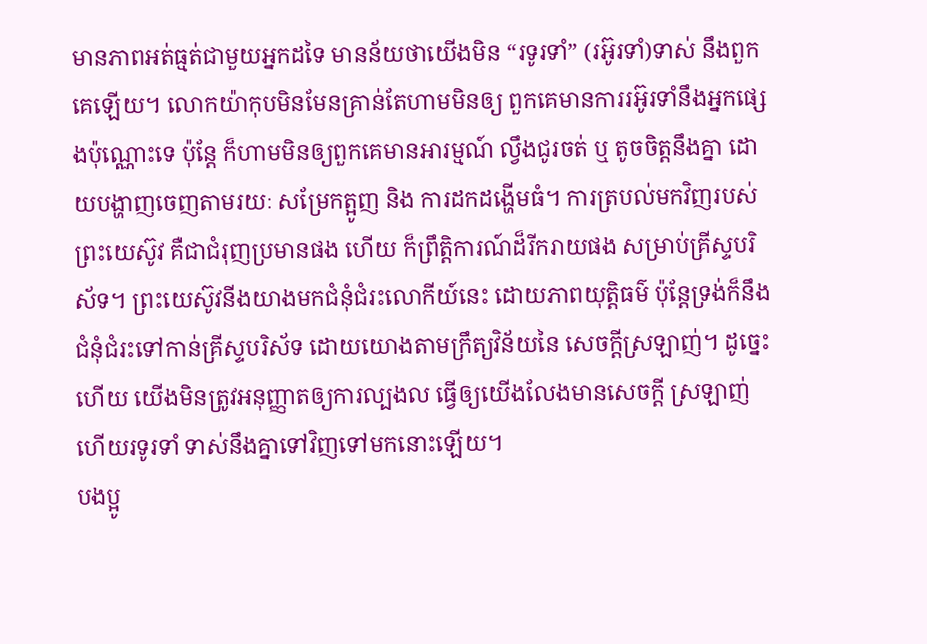មានភាពអត់ធ្មត់ជាមួយអ្នកដទៃ មានន័យថាយើងមិន “រទូរទាំ” (រអ៊ូរទាំ)ទាស់ នឹងពួកគេឡើយ។ លោកយ៉ាកុបមិនមែនគ្រាន់តែហាមមិនឲ្យ ពួកគេមានការរអ៊ូរទាំនឹងអ្នកផ្សេងប៉ុណ្ណោះទេ ប៉ុន្តែ ក៏ហាមមិនឲ្យពួកគេមានអារម្មណ៍ ល្វឹងជូរចត់ ឬ តូចចិត្តនឹងគ្នា ដោយបង្ហាញចេញតាមរយៈ សម្រែកត្អូញ និង ការដកដង្ហើមធំ។ ការត្របល់មកវិញរបស់ព្រះយេស៊ូវ គឺជាជំរុញប្រមានផង ហើយ ក៏ព្រឹត្តិការណ៍ដ៏រីករាយផង សម្រាប់គ្រីស្ទបរិស័ទ។ ព្រះយេស៊ូវនីងយាងមកជំនុំជំរះលោកីយ៍នេះ ដោយភាពយុត្តិធម៌ ប៉ុន្តែទ្រង់ក៏នឹងជំនុំជំរះទៅកាន់គ្រីស្ទបរិស័ទ ដោយយោងតាមក្រឹត្យវិន័យនៃ សេចក្តីស្រឡាញ់។ ដូច្នេះហើយ យើងមិនត្រូវអនុញ្ញាតឲ្យការល្បងល ធ្វើឲ្យយើងលែងមានសេចក្តី ស្រឡាញ់ ហើយរទូរទាំ ទាស់នឹងគ្នាទៅវិញទៅមកនោះឡើយ។
បងប្អូ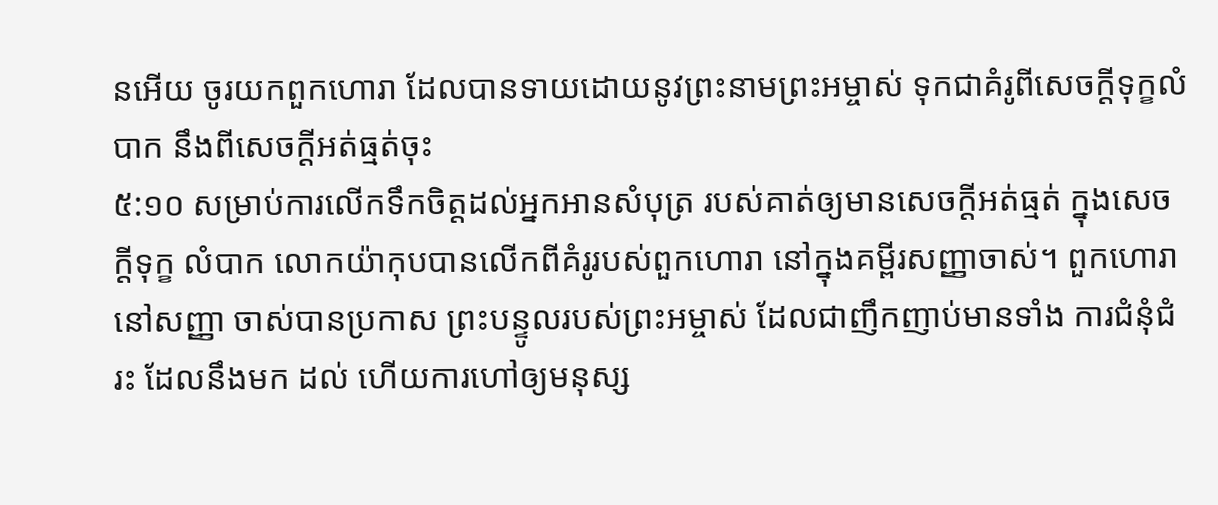នអើយ ចូរយកពួកហោរា ដែលបានទាយដោយនូវព្រះនាមព្រះអម្ចាស់ ទុកជាគំរូពីសេចក្ដីទុក្ខលំបាក នឹងពីសេចក្ដីអត់ធ្មត់ចុះ
៥:១០ សម្រាប់ការលើកទឹកចិត្តដល់អ្នកអានសំបុត្រ របស់គាត់ឲ្យមានសេចក្តីអត់ធ្មត់ ក្នុងសេចក្តីទុក្ខ លំបាក លោកយ៉ាកុបបានលើកពីគំរូរបស់ពួកហោរា នៅក្នុងគម្ពីរសញ្ញាចាស់។ ពួកហោរានៅសញ្ញា ចាស់បានប្រកាស ព្រះបន្ទូលរបស់ព្រះអម្ចាស់ ដែលជាញឹកញាប់មានទាំង ការជំនុំជំរះ ដែលនឹងមក ដល់ ហើយការហៅឲ្យមនុស្ស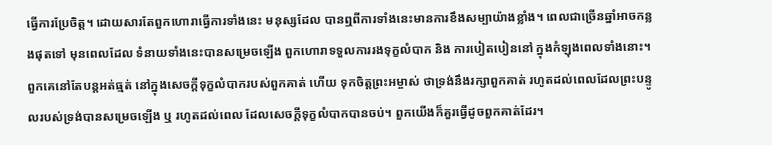ធ្វើការប្រែចិត្ត។ ដោយសារតែពួកហោរាធ្វើការទាំងនេះ មនុស្សដែល បានឮពីការទាំងនេះមានការខឹងសម្បាយ៉ាងខ្លាំង។ ពេលជាច្រើនឆ្នាំអាចកន្លងផុតទៅ មុនពេលដែល ទំនាយទាំងនេះបានសម្រេចឡើង ពួកហោរាទទួលការរងទុក្ខលំបាក និង ការបៀតបៀននៅ ក្នុងកំឡុងពេលទាំងនោះ។ ពួកគេនៅតែបន្តអត់ធ្មត់ នៅក្នុងសេចក្តីទុក្ខលំបាករបស់ពួកគាត់ ហើយ ទុកចិត្តព្រះអម្ចាស់ ថាទ្រង់នឹងរក្សាពួកគាត់ រហូតដល់ពេលដែលព្រះបន្ទូលរបស់ទ្រង់បានសម្រេចឡើង ឬ រហូតដល់ពេល ដែលសេចក្តីទុក្ខលំបាកបានចប់។ ពួកយើងក៏គួរធ្វើដូចពួកគាត់ដែរ។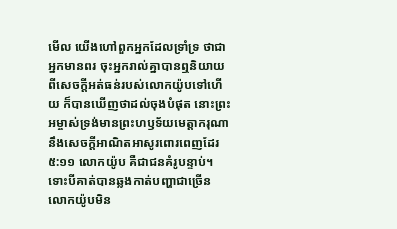មើល យើងហៅពួកអ្នកដែលទ្រាំទ្រ ថាជាអ្នកមានពរ ចុះអ្នករាល់គ្នាបានឮនិយាយពីសេចក្ដីអត់ធន់របស់លោកយ៉ូបទៅហើយ ក៏បានឃើញថាដល់ចុងបំផុត នោះព្រះអម្ចាស់ទ្រង់មានព្រះហឫទ័យមេត្តាករុណា នឹងសេចក្ដីអាណិតអាសូរពោរពេញដែរ
៥:១១ លោកយ៉ូប គឺជាជនគំរូបន្ទាប់។ ទោះបីគាត់បានឆ្លងកាត់បញ្ហាជាច្រើន លោកយ៉ូបមិន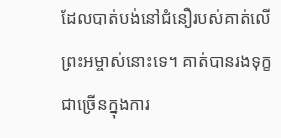ដែលបាត់បង់នៅជំនឿរបស់គាត់លើព្រះអម្ចាស់នោះទេ។ គាត់បានរងទុក្ខជាច្រើនក្នុងការ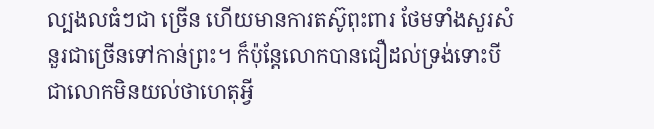ល្បងលធំៗជា ច្រើន ហើយមានការតស៊ូពុះពារ ថែមទាំងសួរសំនួរជាច្រើនទៅកាន់ព្រះ។ ក៏ប៉ុន្តែលោកបានជឿដល់ទ្រង់ទោះបីជាលោកមិនយល់ថាហេតុអ្វី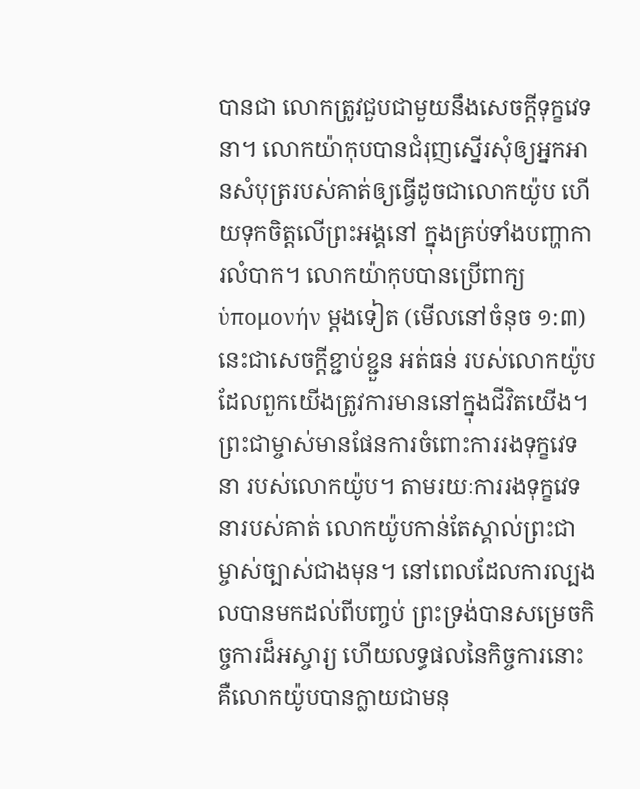បានជា លោកត្រូវជួបជាមួយនឹងសេចក្តីទុក្ខវេទនា។ លោកយ៉ាកុបបានជំរុញស្នើរសុំឲ្យអ្នកអានសំបុត្ររបស់គាត់ឲ្យធ្វើដូចជាលោកយ៉ូប ហើយទុកចិត្តលើព្រះអង្គនៅ ក្នុងគ្រប់ទាំងបញ្ហាការលំបាក។ លោកយ៉ាកុបបានប្រើពាក្យ ὑπομονήν ម្តងទៀត (មើលនៅចំនុច ១:៣) នេះជាសេចក្តីខ្ជាប់ខ្ជួន អត់ធន់ របស់លោកយ៉ូប ដែលពួកយើងត្រូវការមាននៅក្នុងជីវិតយើង។
ព្រះជាម្ចាស់មានផែនការចំពោះការរងទុក្ខវេទនា របស់លោកយ៉ូប។ តាមរយៈការរងទុក្ខវេទនារបស់គាត់ លោកយ៉ូបកាន់តែស្គាល់ព្រះជាម្ចាស់ច្បាស់ជាងមុន។ នៅពេលដែលការល្បងលបានមកដល់ពីបញ្ចប់ ព្រះទ្រង់បានសម្រេចកិច្ចការដ៏អស្ចារ្យ ហើយលទ្ធផលនៃកិច្ចការនោះ គឺលោកយ៉ូបបានក្លាយជាមនុ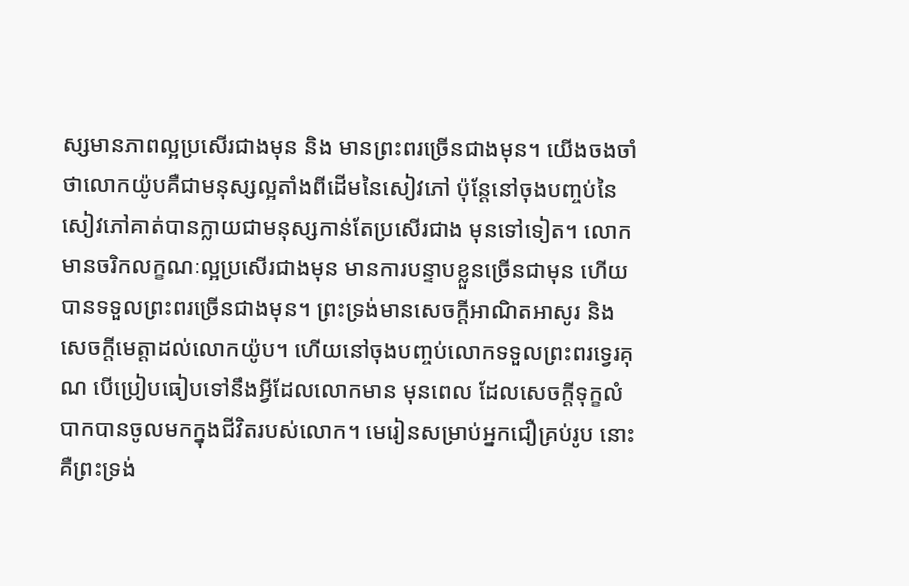ស្សមានភាពល្អប្រសើរជាងមុន និង មានព្រះពរច្រើនជាងមុន។ យើងចងចាំថាលោកយ៉ូបគឺជាមនុស្សល្អតាំងពីដើមនៃសៀវភៅ ប៉ុន្តែនៅចុងបញ្ចប់នៃសៀវភៅគាត់បានក្លាយជាមនុស្សកាន់តែប្រសើរជាង មុនទៅទៀត។ លោកមានចរិកលក្ខណៈល្អប្រសើរជាងមុន មានការបន្ទាបខ្លួនច្រើនជាមុន ហើយបានទទួលព្រះពរច្រើនជាងមុន។ ព្រះទ្រង់មានសេចក្តីអាណិតអាសូរ និង សេចក្តីមេត្តាដល់លោកយ៉ូប។ ហើយនៅចុងបញ្ចប់លោកទទួលព្រះពរទ្វេរគុណ បើប្រៀបធៀបទៅនឹងអ្វីដែលលោកមាន មុនពេល ដែលសេចក្តីទុក្ខលំបាកបានចូលមកក្នុងជីវិតរបស់លោក។ មេរៀនសម្រាប់អ្នកជឿគ្រប់រូប នោះគឺព្រះទ្រង់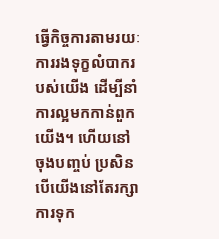ធ្វើកិច្ចការតាមរយៈការរងទុក្ខលំបាករបស់យើង ដើម្បីនាំការល្អមកកាន់ពួកយើង។ ហើយនៅចុងបញ្ចប់ ប្រសិនបើយើងនៅតែរក្សាការទុក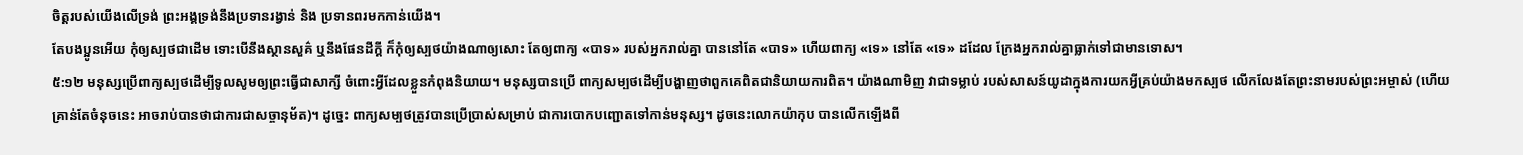ចិត្តរបស់យើងលើទ្រង់ ព្រះអង្គទ្រង់នឹងប្រទានរង្វាន់ និង ប្រទានពរមកកាន់យើង។
តែបងប្អូនអើយ កុំឲ្យស្បថជាដើម ទោះបើនឹងស្ថានសួគ៌ ឬនឹងផែនដីក្តី ក៏កុំឲ្យស្បថយ៉ាងណាឲ្យសោះ តែឲ្យពាក្យ «បាទ» របស់អ្នករាល់គ្នា បាននៅតែ «បាទ» ហើយពាក្យ «ទេ» នៅតែ «ទេ» ដដែល ក្រែងអ្នករាល់គ្នាធ្លាក់ទៅជាមានទោស។
៥:១២ មនុស្សប្រើពាក្យស្បថដើម្បីទូលសូមឲ្យព្រះធ្វើជាសាក្សី ចំពោះអ្វីដែលខ្លួនកំពុងនិយាយ។ មនុស្សបានប្រើ ពាក្យសម្បថដើម្បីបង្ហាញថាពួកគេពិតជានិយាយការពិត។ យ៉ាងណាមិញ វាជាទម្លាប់ របស់សាសន៍យូដាក្នុងការយកអ្វីគ្រប់យ៉ាងមកស្បថ លើកលែងតែព្រះនាមរបស់ព្រះអម្ចាស់ (ហើយ គ្រាន់តែចំនុចនេះ អាចរាប់បានថាជាការជាសច្ចានុម័ត)។ ដូច្នេះ ពាក្យសម្បថត្រូវបានប្រើប្រាស់សម្រាប់ ជាការបោកបញ្ជោតទៅកាន់មនុស្ស។ ដូចនេះលោកយ៉ាកុប បានលើកឡើងពី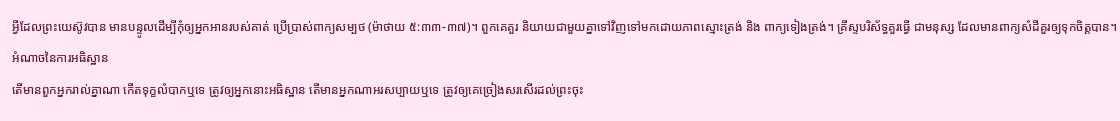អ្វីដែលព្រះយេស៊ូវបាន មានបន្ទូលដើម្បីកុំឲ្យអ្នកអានរបស់គាត់ ប្រើប្រាស់ពាក្យសម្បថ (ម៉ាថាយ ៥:៣៣-៣៧)។ ពួកគេគួរ និយាយជាមួយគ្នាទៅវិញទៅមកដោយភាពស្មោះត្រង់ និង ពាក្យទៀងត្រង់។ គ្រីស្ទបរិស័ទ្ធគួរធ្វើ ជាមនុស្ស ដែលមានពាក្យសំដីគួរឲ្យទុកចិត្តបាន។
អំណាចនៃការអធិស្ឋាន
តើមានពួកអ្នករាល់គ្នាណា កើតទុក្ខលំបាកឬទេ ត្រូវឲ្យអ្នកនោះអធិស្ឋាន តើមានអ្នកណាអរសប្បាយឬទេ ត្រូវឲ្យគេច្រៀងសរសើរដល់ព្រះចុះ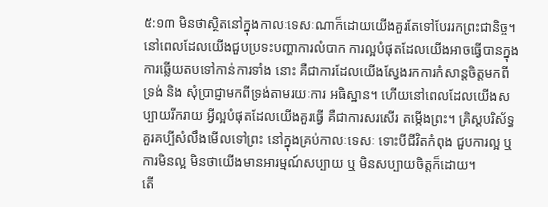៥:១៣ មិនថាស្ថិតនៅក្នុងកាលៈទេសៈណាក៏ដោយយើងគួរតែទៅបែររកព្រះជានិច្ច។ នៅពេលដែលយើងជួបប្រទះបញ្ហាការលំបាក ការល្អបំផុតដែលយើងអាចធ្វើបានក្នុងការឆ្លើយតបទៅកាន់ការទាំង នោះ គឺជាការដែលយើងស្វែងរកការកំសាន្តចិត្តមកពីទ្រង់ និង សុំប្រាជ្ញាមកពីទ្រង់តាមរយៈការ អធិស្ឋាន។ ហើយនៅពេលដែលយើងសប្បាយរីករាយ អ្វីល្អបំផុតដែលយើងគួរធ្វើ គឺជាការសរសើរ តម្កើងព្រះ។ គ្រិស្តបរិស័ទ្ធគួរគប្បីសំលឹងមើលទៅព្រះ នៅក្នុងគ្រប់កាលៈទេសៈ ទោះបីជីវិតកំពុង ជួបការល្អ ឬការមិនល្អ មិនថាយើងមានអារម្មណ៍សប្បាយ ឬ មិនសប្បាយចិត្តក៏ដោយ។
តើ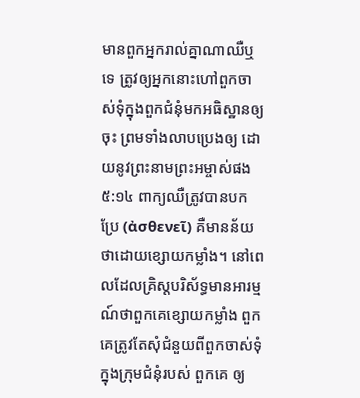មានពួកអ្នករាល់គ្នាណាឈឺឬទេ ត្រូវឲ្យអ្នកនោះហៅពួកចាស់ទុំក្នុងពួកជំនុំមកអធិស្ឋានឲ្យចុះ ព្រមទាំងលាបប្រេងឲ្យ ដោយនូវព្រះនាមព្រះអម្ចាស់ផង
៥:១៤ ពាក្យឈឺត្រូវបានបកប្រែ (ἀσθενεῖ) គឺមានន័យថាដោយខ្សោយកម្លាំង។ នៅពេលដែលគ្រិស្តបរិស័ទ្ធមានអារម្មណ៍ថាពួកគេខ្សោយកម្លាំង ពួកគេត្រូវតែសុំជំនួយពីពួកចាស់ទុំក្នុងក្រុមជំនុំរបស់ ពួកគេ ឲ្យ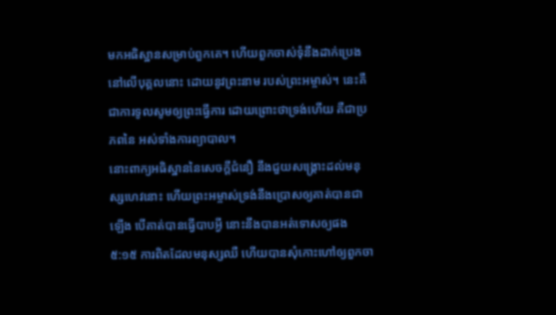មកអធិស្ឋានសម្រាប់ពួកគេ។ ហើយពួកចាស់ទុំនឹងដាក់ប្រេងនៅលើបុគ្គលនោះ ដោយនូវព្រះនាម របស់ព្រះអម្ចាស់។ នេះគឺជាការទូលសូមឲ្យព្រះធ្វើការ ដោយព្រោះថាទ្រង់ហើយ គឺជាប្រភពនៃ អស់ទាំងការព្យាបាល។
នោះពាក្យអធិស្ឋាននៃសេចក្ដីជំនឿ នឹងជួយសង្គ្រោះដល់មនុស្សហេវនោះ ហើយព្រះអម្ចាស់ទ្រង់នឹងប្រោសឲ្យគាត់បានជាឡើង បើគាត់បានធ្វើបាបអ្វី នោះនឹងបានអត់ទោសឲ្យផង
៥:១៥ ការពិតដែលមនុស្សឈឺ ហើយបានសុំកោះហៅឲ្យពួកចា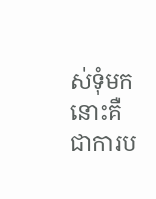ស់ទុំមក នោះគឺជាការប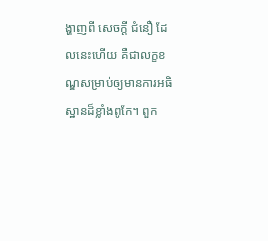ង្ហាញពី សេចក្តី ជំនឿ ដែលនេះហើយ គឺជាលក្ខខណ្ឌសម្រាប់ឲ្យមានការអធិស្ឋានដ៏ខ្លាំងពូកែ។ ពួក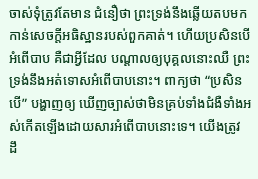ចាស់ទុំត្រូវតែមាន ជំនឿថា ព្រះទ្រង់នឹងឆ្លើយតបមកកាន់សេចក្តីអធិស្ឋានរបស់ពួកគាត់។ ហើយប្រសិនបើ អំពើបាប គឺជាអ្វីដែល បណ្តាលឲ្យបុគ្គលនោះឈឺ ព្រះទ្រង់នឹងអត់ទោសអំពើបាបនោះ។ ពាក្យថា “ប្រសិនបើ” បង្ហាញឲ្យ ឃើញច្បាស់ថាមិនគ្រប់ទាំងជំងឺទាំងអស់កើតឡើងដោយសារអំពើបាបនោះទេ។ យើងត្រូវ ដឹ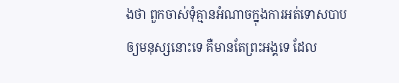ងថា ពួកចាស់ទុំគ្មានអំណាចក្នុងការអត់ទោសបាបឲ្យមនុស្សនោះទេ គឺមានតែព្រះអង្គទេ ដែល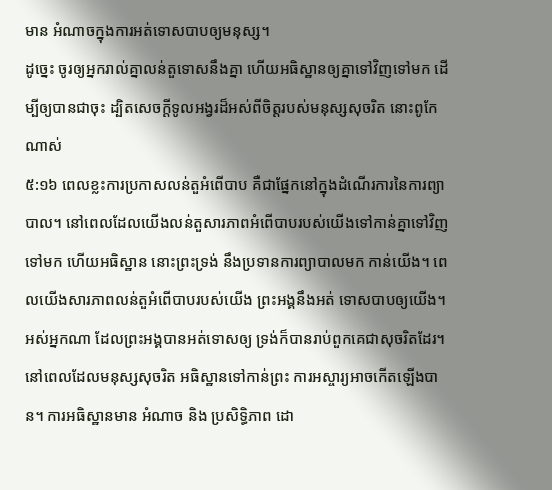មាន អំណាចក្នុងការអត់ទោសបាបឲ្យមនុស្ស។
ដូច្នេះ ចូរឲ្យអ្នករាល់គ្នាលន់តួទោសនឹងគ្នា ហើយអធិស្ឋានឲ្យគ្នាទៅវិញទៅមក ដើម្បីឲ្យបានជាចុះ ដ្បិតសេចក្ដីទូលអង្វរដ៏អស់ពីចិត្តរបស់មនុស្សសុចរិត នោះពូកែណាស់
៥:១៦ ពេលខ្លះការប្រកាសលន់តួអំពើបាប គឺជាផ្នែកនៅក្នុងដំណើរការនៃការព្យាបាល។ នៅពេលដែលយើងលន់តួសារភាពអំពើបាបរបស់យើងទៅកាន់គ្នាទៅវិញទៅមក ហើយអធិស្ឋាន នោះព្រះទ្រង់ នឹងប្រទានការព្យាបាលមក កាន់យើង។ ពេលយើងសារភាពលន់តួអំពើបាបរបស់យើង ព្រះអង្គនឹងអត់ ទោសបាបឲ្យយើង។ អស់អ្នកណា ដែលព្រះអង្គបានអត់ទោសឲ្យ ទ្រង់ក៏បានរាប់ពួកគេជាសុចរិតដែរ។ នៅពេលដែលមនុស្សសុចរិត អធិស្ឋានទៅកាន់ព្រះ ការអស្ចារ្យអាចកើតឡើងបាន។ ការអធិស្ឋានមាន អំណាច និង ប្រសិទ្ធិភាព ដោ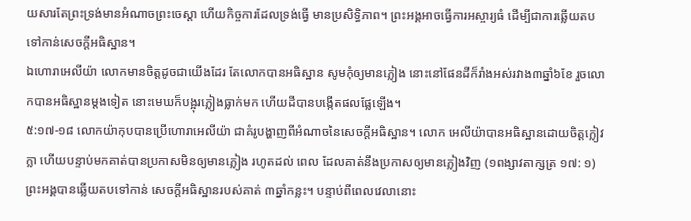យសារតែព្រះទ្រង់មានអំណាចព្រះចេស្តា ហើយកិច្ចការដែលទ្រង់ធ្វើ មានប្រសិទ្ធិភាព។ ព្រះអង្គអាចធ្វើការអស្ចារ្យធំ ដើម្បីជាការឆ្លើយតបទៅកាន់សេចក្តីអធិស្ឋាន។
ឯហោរាអេលីយ៉ា លោកមានចិត្តដូចជាយើងដែរ តែលោកបានអធិស្ឋាន សូមកុំឲ្យមានភ្លៀង នោះនៅផែនដីក៏រាំងអស់រវាង៣ឆ្នាំ៦ខែ រួចលោកបានអធិស្ឋានម្តងទៀត នោះមេឃក៏បង្អុរភ្លៀងធ្លាក់មក ហើយដីបានបង្កើតផលផ្លែឡើង។
៥:១៧-១៨ លោកយ៉ាកុបបានប្រើហោរាអេលីយ៉ា ជាគំរូបង្ហាញពីអំណាចនៃសេចក្តីអធិស្ឋាន។ លោក អេលីយ៉ាបានអធិស្ឋានដោយចិត្តក្លៀវក្លា ហើយបន្ទាប់មកគាត់បានប្រកាសមិនឲ្យមានភ្លៀង រហូតដល់ ពេល ដែលគាត់នឹងប្រកាសឲ្យមានភ្លៀងវិញ (១ពង្សាវតាក្សត្រ ១៧: ១) ព្រះអង្គបានឆ្លើយតបទៅកាន់ សេចក្តីអធិស្ឋានរបស់គាត់ ៣ឆ្នាំកន្លះ។ បន្ទាប់ពីពេលវេលានោះ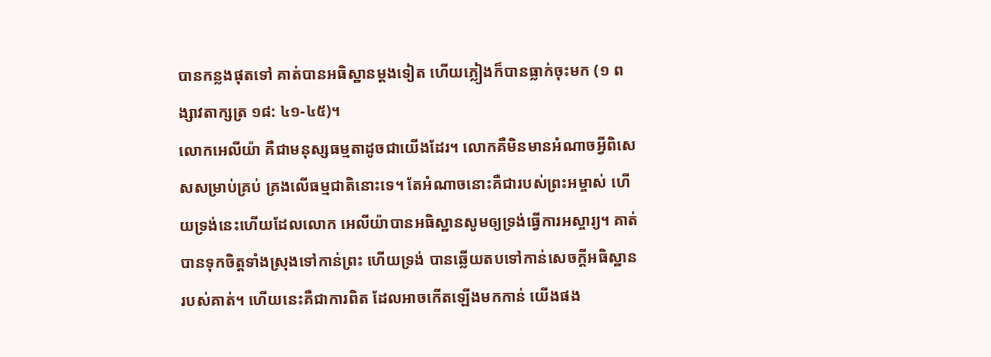បានកន្លងផុតទៅ គាត់បានអធិស្ឋានម្តងទៀត ហើយភ្លៀងក៏បានធ្លាក់ចុះមក (១ ពង្សាវតាក្សត្រ ១៨: ៤១-៤៥)។
លោកអេលីយ៉ា គឺជាមនុស្សធម្មតាដូចជាយើងដែរ។ លោកគឺមិនមានអំណាចអ្វីពិសេសសម្រាប់គ្រប់ គ្រងលើធម្មជាតិនោះទេ។ តែអំណាចនោះគឺជារបស់ព្រះអម្ចាស់ ហើយទ្រង់នេះហើយដែលលោក អេលីយ៉ាបានអធិស្ឋានសូមឲ្យទ្រង់ធ្វើការអស្ចារ្យ។ គាត់បានទុកចិត្តទាំងស្រុងទៅកាន់ព្រះ ហើយទ្រង់ បានឆ្លើយតបទៅកាន់សេចក្តីអធិស្ឋានរបស់គាត់។ ហើយនេះគឺជាការពិត ដែលអាចកើតឡើងមកកាន់ យើងផង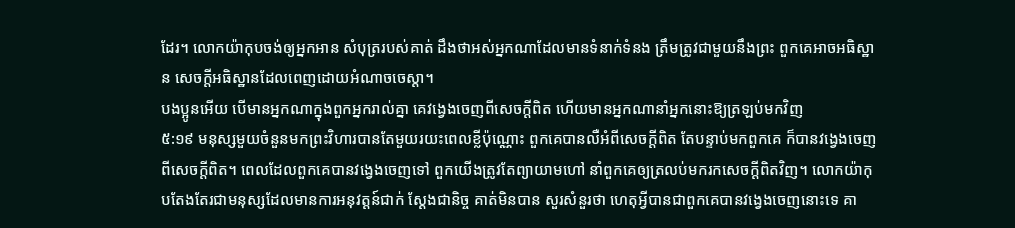ដែរ។ លោកយ៉ាកុបចង់ឲ្យអ្នកអាន សំបុត្ររបស់គាត់ ដឹងថាអស់អ្នកណាដែលមានទំនាក់ទំនង ត្រឹមត្រូវជាមួយនឹងព្រះ ពួកគេអាចអធិស្ឋាន សេចក្តីអធិស្ឋានដែលពេញដោយអំណាចចេស្តា។
បងប្អូនអើយ បើមានអ្នកណាក្នុងពួកអ្នករាល់គ្នា គេវង្វេងចេញពីសេចក្ដីពិត ហើយមានអ្នកណានាំអ្នកនោះឱ្យត្រឡប់មកវិញ
៥:១៩ មនុស្សមួយចំនួនមកព្រះវិហារបានតែមួយរយះពេលខ្លីប៉ុណ្ណោះ ពួកគេបានលឺអំពីសេចក្តីពិត តែបន្ទាប់មកពួកគេ ក៏បានវង្វេងចេញពីសេចក្តីពិត។ ពេលដែលពួកគេបានវង្វេងចេញទៅ ពួកយើងត្រូវតែព្យាយាមហៅ នាំពួកគេឲ្យត្រលប់មករកសេចក្តីពិតវិញ។ លោកយ៉ាកុបតែងតែរជាមនុស្សដែលមានការអនុវត្តន៍ជាក់ ស្តែងជានិច្ច គាត់មិនបាន សួរសំនួរថា ហេតុអ្វីបានជាពួកគេបានវង្វេងចេញនោះទេ គា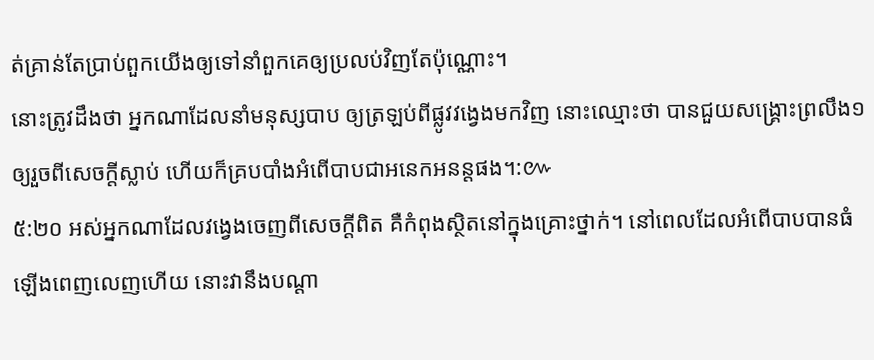ត់គ្រាន់តែប្រាប់ពួកយើងឲ្យទៅនាំពួកគេឲ្យប្រលប់វិញតែប៉ុណ្ណោះ។
នោះត្រូវដឹងថា អ្នកណាដែលនាំមនុស្សបាប ឲ្យត្រឡប់ពីផ្លូវវង្វេងមកវិញ នោះឈ្មោះថា បានជួយសង្គ្រោះព្រលឹង១ ឲ្យរួចពីសេចក្ដីស្លាប់ ហើយក៏គ្របបាំងអំពើបាបជាអនេកអនន្តផង។:៚
៥:២០ អស់អ្នកណាដែលវង្វេងចេញពីសេចក្តីពិត គឺកំពុងស្ថិតនៅក្នុងគ្រោះថ្នាក់។ នៅពេលដែលអំពើបាបបានធំឡើងពេញលេញហើយ នោះវានឹងបណ្តា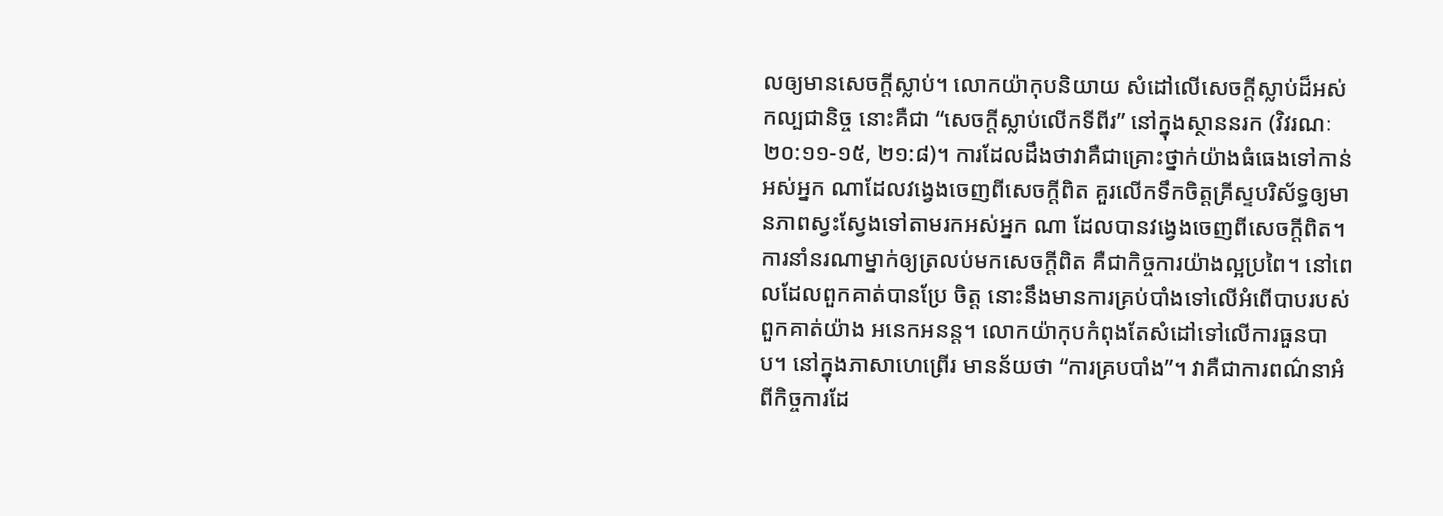លឲ្យមានសេចក្តីស្លាប់។ លោកយ៉ាកុបនិយាយ សំដៅលើសេចក្តីស្លាប់ដ៏អស់កល្បជានិច្ច នោះគឺជា “សេចក្តីស្លាប់លើកទីពីរ” នៅក្នុងស្ថាននរក (វិវរណៈ ២០:១១-១៥, ២១:៨)។ ការដែលដឹងថាវាគឺជាគ្រោះថ្នាក់យ៉ាងធំធេងទៅកាន់ អស់អ្នក ណាដែលវង្វេងចេញពីសេចក្តីពិត គួរលើកទឹកចិត្តគ្រីស្ទបរិស័ទ្ធឲ្យមានភាពស្វះស្វែងទៅតាមរកអស់អ្នក ណា ដែលបានវង្វេងចេញពីសេចក្តីពិត។
ការនាំនរណាម្នាក់ឲ្យត្រលប់មកសេចក្តីពិត គឺជាកិច្ចការយ៉ាងល្អប្រពៃ។ នៅពេលដែលពួកគាត់បានប្រែ ចិត្ត នោះនឹងមានការគ្រប់បាំងទៅលើអំពើបាបរបស់ពួកគាត់យ៉ាង អនេកអនន្ត។ លោកយ៉ាកុបកំពុងតែសំដៅទៅលើការធួនបាប។ នៅក្នុងភាសាហេព្រើរ មានន័យថា “ការគ្របបាំង”។ វាគឺជាការពណ៌នាអំពីកិច្ចការដែ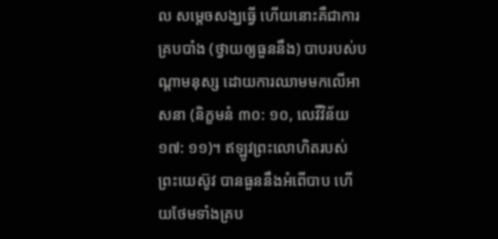ល សម្តេចសង្ឃធ្វើ ហើយនោះគឺជាការគ្របបាំង (ថ្វាយឲ្យធួននឹង) បាបរបស់បណ្តាមនុស្ស ដោយការឈាមមកលើអាសនា (និក្ខមនំ ៣០: ១០, លេវីវិន័យ ១៧: ១១)។ ឥឡូវព្រះលោហិតរបស់ព្រះយេស៊ូវ បានធួននឹងអំពើបាប ហើយថែមទាំងគ្រប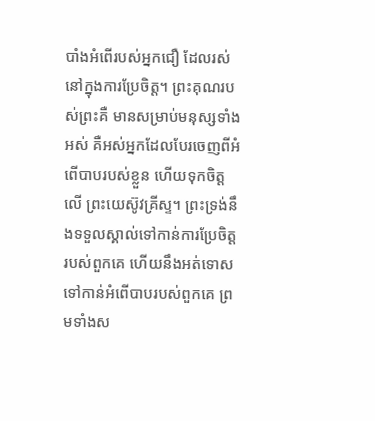បាំងអំពើរបស់អ្នកជឿ ដែលរស់នៅក្នុងការប្រែចិត្ត។ ព្រះគុណរបស់ព្រះគឺ មានសម្រាប់មនុស្សទាំងអស់ គឺអស់អ្នកដែលបែរចេញពីអំពើបាបរបស់ខ្លួន ហើយទុកចិត្តលើ ព្រះយេស៊ូវគ្រីស្ទ។ ព្រះទ្រង់នឹងទទួលស្គាល់ទៅកាន់ការប្រែចិត្តរបស់ពួកគេ ហើយនឹងអត់ទោស ទៅកាន់អំពើបាបរបស់ពួកគេ ព្រមទាំងស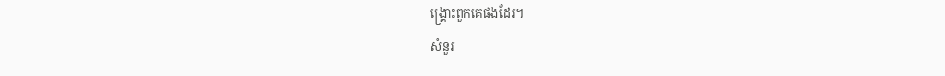ង្គ្រោះពួកគេផងដែរ។
សំនួរ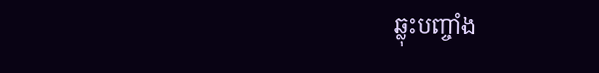ឆ្លុះបញ្ចាំង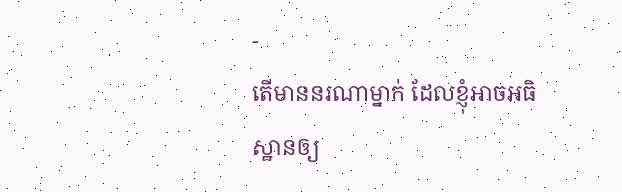-
តើមាននរណាម្នាក់ ដែលខ្ញុំអាចអធិស្ឋានឲ្យ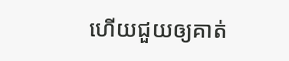ហើយជួយឲ្យគាត់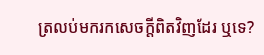ត្រលប់មករកសេចក្តីពិតវិញដែរ ឬទេ?